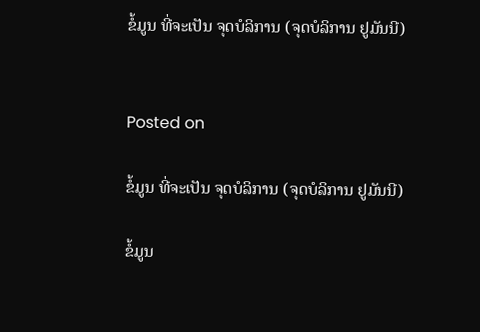ຂໍ້ມູນ ທີ່ຈະເປັນ ຈຸດບໍລິການ (ຈຸດບໍລິການ ຢູມັນນີ)


Posted on

ຂໍ້ມູນ ທີ່ຈະເປັນ ຈຸດບໍລິການ (ຈຸດບໍລິການ ຢູມັນນີ)

ຂໍ້ມູນ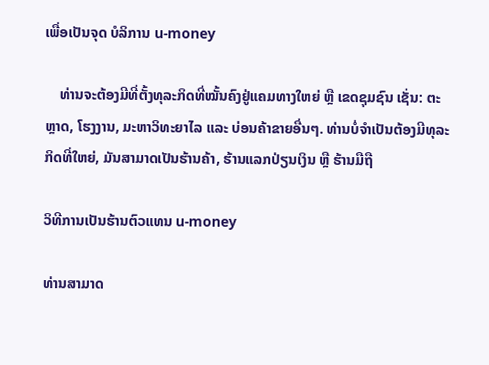ເພື່ອເປັນຈຸດ ບໍລິການ u-money

    ທ່ານຈະຕ້ອງມີທີ່ຕັ້ງທຸລະກິດທີ່ໝັ້ນຄົງຢູ່ແຄມທາງໃຫຍ່ ຫຼື ເຂດຊຸມຊົນ ເຊັ່ນ: ຕະຫຼາດ, ໂຮງງານ, ມະຫາວິທະຍາໄລ ແລະ ບ່ອນຄ້າຂາຍອື່ນໆ. ທ່ານບໍ່ຈຳເປັນຕ້ອງມີທຸລະກິດທີ່ໃຫຍ່, ມັນສາມາດເປັນຮ້ານຄ້າ, ຮ້ານແລກປ່ຽນເງິນ ຫຼື ຮ້ານມືຖື

ວິທີການເປັນຮ້ານຕົວແທນ u-money

ທ່ານສາມາດ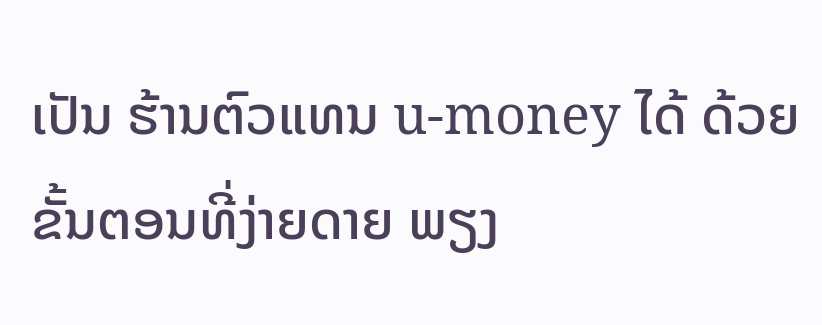ເປັນ ຮ້ານຕົວແທນ u-money ໄດ້ ດ້ວຍຂັ້ນຕອນທີ່ງ່າຍດາຍ ພຽງ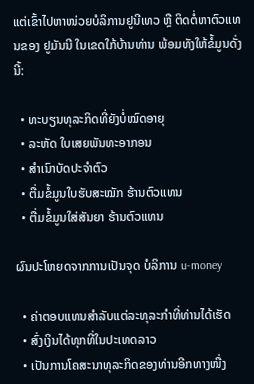ແຕ່ເຂົ້າໄປຫາໜ່ວຍບໍລິການຢູນີເທວ ຫຼື ຕິດຕໍ່ຫາຕົວແທນຂອງ ຢູມັນນີ ໃນເຂດໃກ້ບ້ານທ່ານ ພ້ອມທັງໃຫ້ຂໍ້ມູນດັ່ງນີ້:

  • ທະບຽນທຸລະກິດທີ່ຍັງບໍ່ໝົດອາຍຸ
  • ລະຫັດ ໃບເສຍພັນທະອາກອນ
  • ສຳເນົາບັດປະຈຳຕົວ
  • ຕື່ມຂໍ້ມູນໃບຮັບສະໝັກ ຮ້ານຕົວແທນ
  • ຕື່ມຂໍ້ມູນໃສ່ສັນຍາ ຮ້ານຕົວແທນ

ຜົນປະໂຫຍດຈາກການເປັນຈຸດ ບໍລິການ u-money

  • ຄ່າຕອບແທນສຳລັບແຕ່ລະທຸລະກຳທີ່ທ່ານໄດ້ເຮັດ
  • ສົ່ງເງິນໄດ້ທຸກທີ່ໃນປະເທດລາວ
  • ເປັນການໂຄສະນາທຸລະກິດຂອງທ່ານອີກທາງໜື່ງ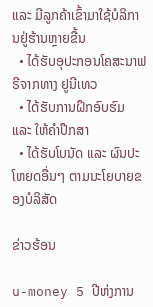ແລະ ມີລູກຄ້າເຂົ້າມາໃຊ້ບໍລິການຢູ່ຮ້ານຫຼາຍຂື້ນ
  • ໄດ້ຮັບອຸປະກອນໂຄສະນາຟຣີຈາກທາງ ຢູນີເທວ
  • ໄດ້ຮັບການຝຶກອົບຮົມ ແລະ ໃຫ້ຄຳປຶກສາ
  • ໄດ້ຮັບໂບນັດ ແລະ ຜົນປະໂຫຍດອື່ນໆ ຕາມນະໂຍບາຍຂອງບໍລິສັດ

ຂ່າວຮ້ອນ

u-money 5 ປີຫ່ງການ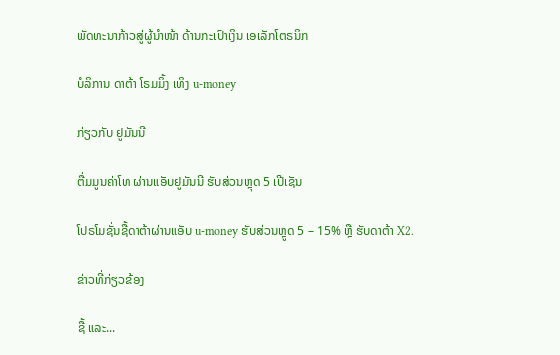ພັດທະນາກ້າວສູ່ຜູ້ນໍາໜ້າ ດ້ານກະເປົາເງິນ ເອເລັກໂຕຣນິກ

ບໍລິການ ດາຕ້າ ໂຣມມິ້ງ ເທິງ u-money

ກ່ຽວກັບ ຢູມັນນີ

ຕື່ມມູນຄ່າໂທ ຜ່ານແອັບຢູມັນນີ ຮັບສ່ວນຫຼຸດ 5 ເປີເຊັນ

ໂປຣໂມຊັ່ນຊື້ດາຕ້າຜ່ານແອັບ u-money ຮັບສ່ວນຫຼູດ 5 – 15% ຫຼື ຮັບດາຕ້າ X2.

ຂ່າວທີ່ກ່ຽວຂ້ອງ

ຊື້ ແລະ...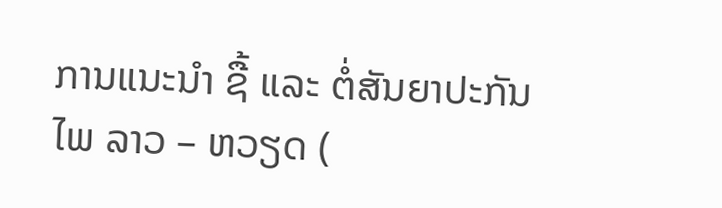ການແນະນໍາ ຊື້ ແລະ ຕໍ່ສັນຍາປະກັນໄພ ລາວ – ຫວຽດ (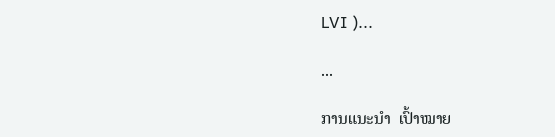LVI )...

...

ການແນະນໍາ  ເປົ້າໝາຍ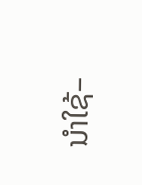ນໍາໃຊ້–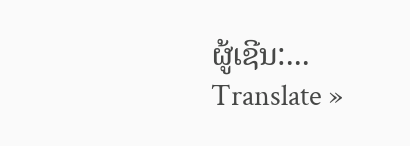ຜູ້ເຊີນ:...
Translate »